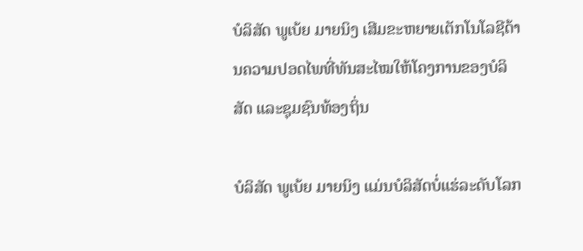ບໍລິສັດ ພູເບ້ຍ ມາຍນິງ ເສີມຂະຫຍາຍເຕັກໂນໂລຊີດ້ານຄວາມປອດໄພທີ່ທັນສະໄໝໃຫ້ໂຄງການຂອງບໍລິສັດ ແລະຊຸມຊົນທ້ອງຖິ່ນ

ບໍລິສັດ ພູເບ້ຍ ມາຍນິງ ແມ່ນບໍລິສັດບໍ່ແຮ່ລະດັບໂລກ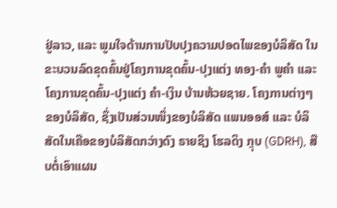ຢູ່ລາວ, ແລະ ພູມໃຈດ້ານການປັບປຸງຄວາມປອດໄພຂອງບໍລິສັດ ໃນຂະບວນລົດຂຸດຄົ້ນຢູ່ໂຄງການຂຸດຄົ້ນ-ປຸງແຕ່ງ ທອງ-ຄໍາ ພູຄໍາ ແລະ ໂຄງການຂຸດຄົ້ນ-ປຸງແຕ່ງ ຄໍາ-ເງິນ ບ້ານຫ້ວຍຊາຍ. ໂຄງການຕ່າງໆຂອງບໍລິສັດ, ຊຶ່ງເປັນສ່ວນໜຶ່ງຂອງບໍລິສັດ ແພນອອສ໌ ແລະ ບໍລິສັດໃນເຄືອຂອງບໍລິສັດກວ່າງດົງ ຣາຍຊິງ ໂຮລດິງ ກຼຸບ (GDRH), ສືບຕໍ່ເອົາແຜນ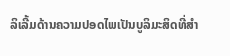ລິເລີ້ມດ້ານຄວາມປອດໄພເປັນບູລິມະສິດທີ່ສໍາ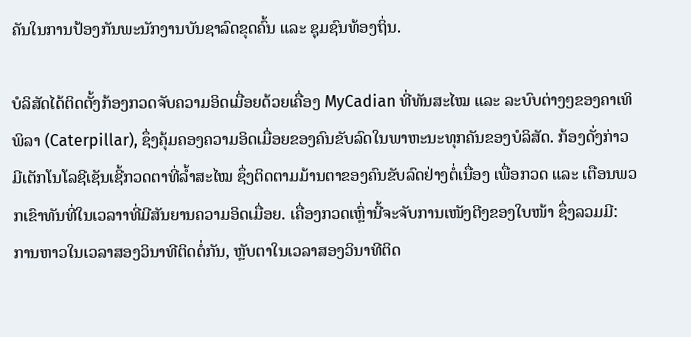ຄັນໃນການປ້ອງກັນພະນັກງານບັນຊາລົດຂຸດຄົ້ນ ແລະ ຊຸມຊົນທ້ອງຖິ່ນ.

ບໍລິສັດໄດ້ຕິດຕັ້ງກ້ອງກວດຈັບຄວາມອິດເມື່ອຍດ້ວຍເຄື່ອງ MyCadian ທີ່ທັນສະໄໝ ແລະ ລະບົບຕ່າງໆຂອງຄາເທິພິລາ (Caterpillar), ຊຶ່ງຄຸ້ມຄອງຄວາມອິດເມື່ອຍຂອງຄົນຂັບລົດໃນພາຫະນະທຸກຄັນຂອງບໍລິສັດ. ກ້ອງດັ່ງກ່າວມີເຕັກໂນໂລຊີເຊັນເຊີ້ກວດຕາທີ່ລໍ້າສະໄໝ ຊຶ່ງຕິດຕາມມ້ານຕາຂອງຄົນຂັບລົດຢ່າງຕໍ່ເນື່ອງ ເພື່ອກວດ ແລະ ເຕືອນພວກເຂົາທັນທີ່ໃນເວລາາທີ່ມີສັນຍານຄວາມອິດເມື່ອຍ. ເຄື່ອງກວດເຫຼົ່ານີ້ຈະຈັບການເໜັງຕີງຂອງໃບໜ້າ ຊຶ່ງລວມມີ: ການຫາວໃນເວລາສອງວິນາທີຕິດຕໍ່ກັນ, ຫຼັບຕາໃນເວລາສອງວິນາທີຕິດ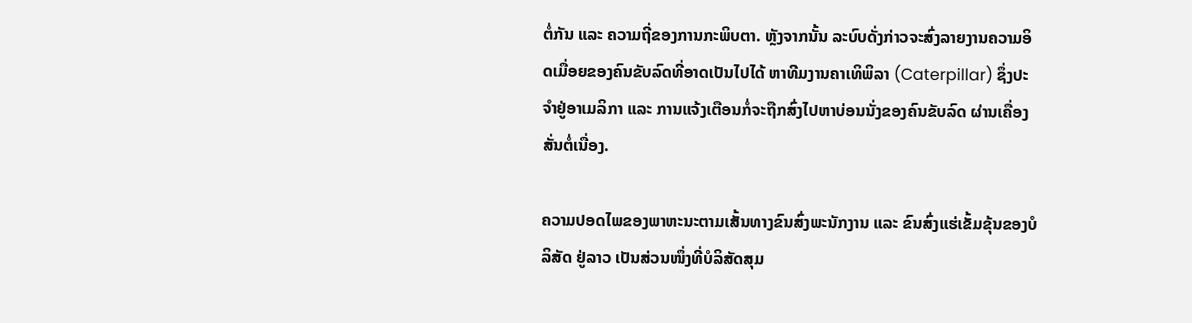ຕໍ່ກັນ ແລະ ຄວາມຖີ່ຂອງການກະພິບຕາ. ຫຼັງຈາກນັ້ນ ລະບົບດັ່ງກ່າວຈະສົ່ງລາຍງານຄວາມອິດເມື່ອຍຂອງຄົນຂັບລົດທີ່ອາດເປັນໄປໄດ້ ຫາທີມງານຄາເທິພິລາ (Caterpillar) ຊຶ່ງປະຈໍາຢູ່ອາເມລິກາ ແລະ ການແຈ້ງເຕືອນກໍ່ຈະຖືກສົ່ງໄປຫາບ່ອນນັ່ງຂອງຄົນຂັບລົດ ຜ່ານເຄື່ອງສັ່ນຕໍ່ເນື່ອງ.

ຄວາມປອດໄພຂອງພາຫະນະຕາມເສັ້ນທາງຂົນສົ່ງພະນັກງານ ແລະ ຂົນສົ່ງແຮ່ເຂັ້ມຂຸ້ນຂອງບໍລິສັດ ຢູ່ລາວ ເປັນສ່ວນໜຶ່ງທີ່ບໍລິສັດສຸມ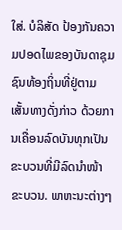ໃສ່. ບໍລິສັດ ປ້ອງກັນຄວາມປອດໄພຂອງບັນດາຊຸມຊົນທ້ອງຖິ່ນທີ່ຢູ່ຕາມເສັ້ນທາງດັ່ງກ່າວ ດ້ວຍການເຄື່ອນລົດບັນທຸກເປັນຂະບວນທີ່ມີລົດນໍາໜ້າຂະບວນ. ພາຫະນະຕ່າງໆ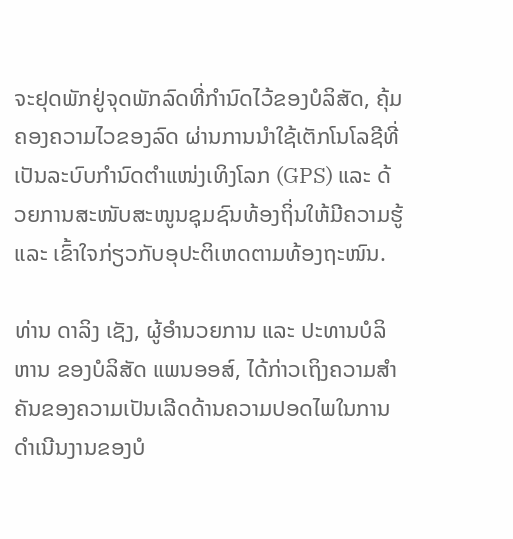ຈະຢຸດພັກຢູ່ຈຸດພັກລົດທີ່ກໍານົດໄວ້ຂອງບໍລິສັດ, ຄຸ້ມຄອງຄວາມໄວຂອງລົດ ຜ່ານການນໍາໃຊ້ເຕັກໂນໂລຊີທີ່ເປັນລະບົບກໍານົດຕໍາແໜ່ງເທິງໂລກ (GPS) ແລະ ດ້ວຍການສະໜັບສະໜູນຊຸມຊົນທ້ອງຖິ່ນໃຫ້ມີຄວາມຮູ້ ແລະ ເຂົ້າໃຈກ່ຽວກັບອຸປະຕິເຫດຕາມທ້ອງຖະໜົນ.

ທ່ານ ດາລິງ ເຊັງ, ຜູ້ອໍານວຍການ ແລະ ປະທານບໍລິຫານ ຂອງບໍລິສັດ ແພນອອສ໌, ໄດ້ກ່າວເຖິງຄວາມສໍາຄັນຂອງຄວາມເປັນເລີດດ້ານຄວາມປອດໄພໃນການດໍາເນີນງານຂອງບໍ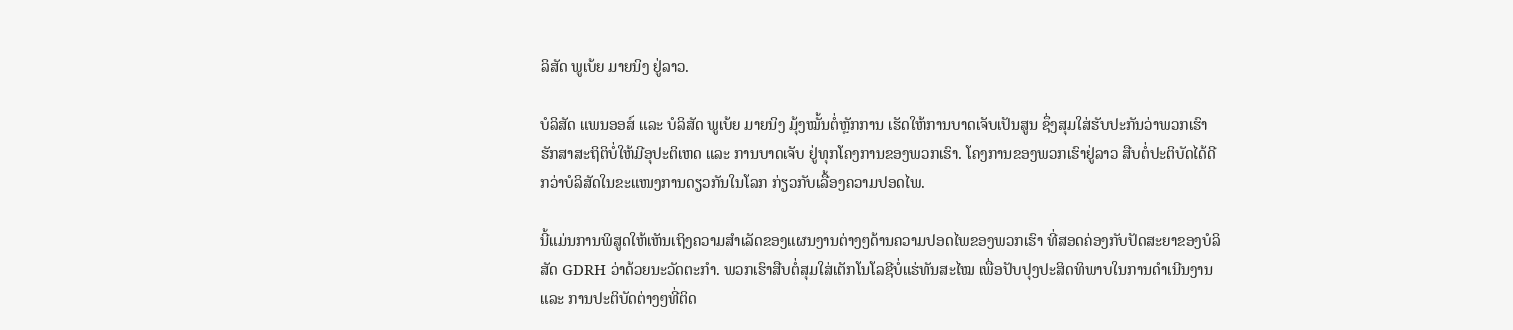ລິສັດ ພູເບ້ຍ ມາຍນິງ ຢູ່ລາວ.

ບໍລິສັດ ແພນອອສ໌ ແລະ ບໍລິສັດ ພູເບ້ຍ ມາຍນິງ ມຸ້ງໝັ້ນຕໍ່ຫຼັກການ ເຮັດໃຫ້ການບາດເຈັບເປັນສູນ ຊຶ່ງສຸມໃສ່ຮັບປະກັນວ່າພວກເຮົາຮັກສາສະຖິຕິບໍ່ໃຫ້ມີອຸປະຕິເຫດ ແລະ ການບາດເຈັບ ຢູ່ທຸກໂຄງການຂອງພວກເຮົາ. ໂຄງການຂອງພວກເຮົາຢູ່ລາວ ສືບຕໍ່ປະຕິບັດໄດ້ດີກວ່າບໍລິສັດໃນຂະແໜງການດຽວກັນໃນໂລກ ກ່ຽວກັບເລື້ອງຄວາມປອດໄພ.

ນີ້ແມ່ນການພິສູດໃຫ້ເຫັນເຖິງຄວາມສໍາເລັດຂອງແຜນງານຕ່າງໆດ້ານຄວາມປອດໄພຂອງພວກເຮົາ ທີ່ສອດຄ່ອງກັບປັດສະຍາຂອງບໍລິສັດ GDRH ວ່າດ້ວຍນະວັດຕະກໍາ. ພວກເຮົາສືບຕໍ່ສຸມໃສ່ເຕັກໂນໂລຊີບໍ່ແຮ່ທັນສະໄໝ ເພື່ອປັບປຸງປະສິດທິພາບໃນການດໍາເນີນງານ ແລະ ການປະຕິບັດຕ່າງໆທີ່ຕິດ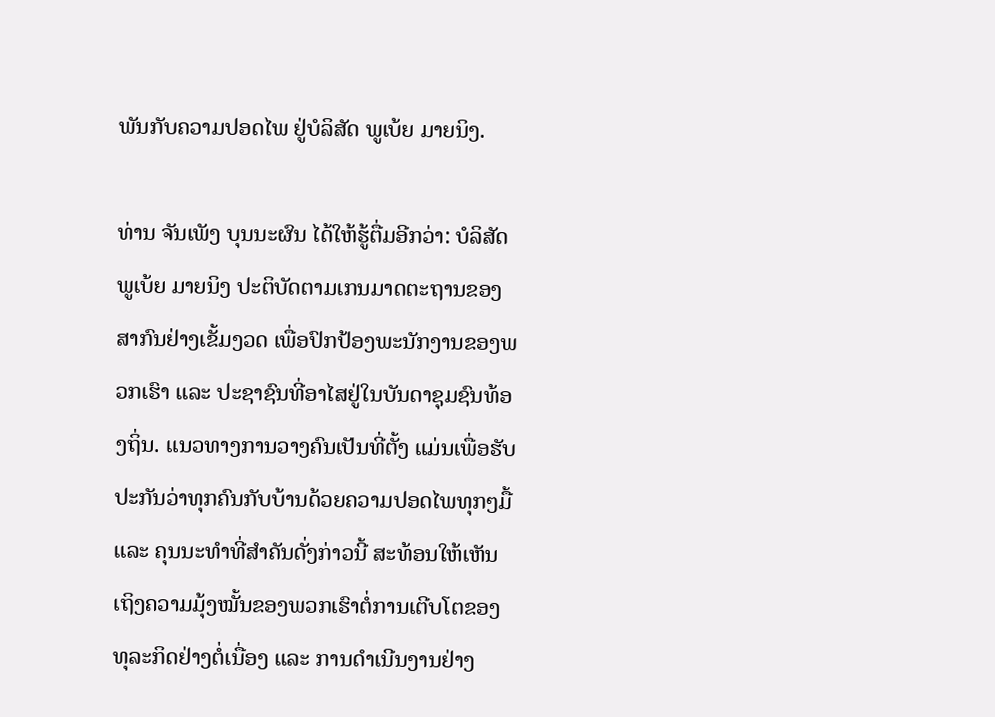ພັນກັບຄວາມປອດໄພ ຢູ່ບໍລິສັດ ພູເບ້ຍ ມາຍນິງ.

ທ່ານ ຈັນເພັງ ບຸນນະຜົນ ໄດ້ໃຫ້ຮູ້ຕື່ມອີກວ່າ: ບໍລິສັດ ພູເບ້ຍ ມາຍນິງ ປະຕິບັດຕາມເກນມາດຕະຖານຂອງສາກົນຢ່າງເຂັ້ມງວດ ເພື່ອປົກປ້ອງພະນັກງານຂອງພວກເຮົາ ແລະ ປະຊາຊົນທີ່ອາໄສຢູ່ໃນບັນດາຊຸມຊົນທ້ອງຖິ່ນ. ແນວທາງການວາງຄົນເປັນທີ່ຕັ້ງ ແມ່ນເພື່ອຮັບປະກັນວ່າທຸກຄົນກັບບ້ານດ້ວຍຄວາມປອດໄພທຸກໆມື້ ແລະ ຄຸນນະທໍາທີ່ສໍາຄັນດັ່ງກ່າວນີ້ ສະທ້ອນໃຫ້ເຫັນເຖິງຄວາມມຸ້ງໝັ້ນຂອງພວກເຮົາຕໍ່ການເຕີບໂຕຂອງທຸລະກິດຢ່າງຕໍ່ເນື່ອງ ແລະ ການດໍາເນີນງານຢ່າງ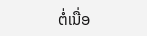ຕໍ່ເນື່ອ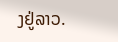ງຢູ່ລາວ.